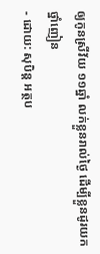ឲ្យកូនស្រីវ័យ ១១ឆ្នាំ លក់ខ្លួនរាល់ថ្ងៃ ដើម្បីខ្លួនដូរយកថ្នាំញៀន
- ដោយ: សុបិន្ដ អត្ថប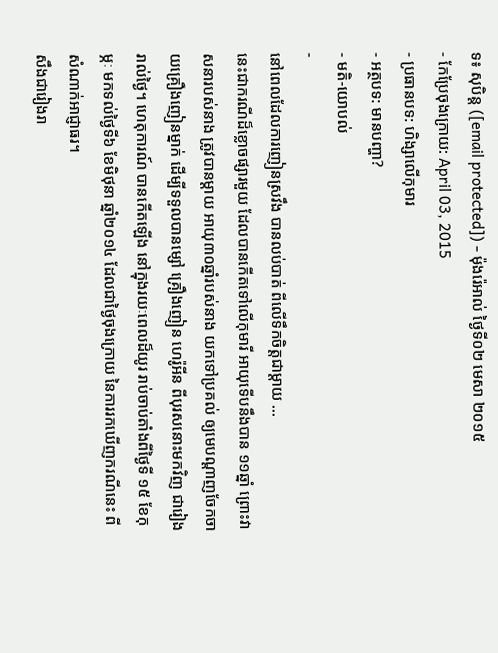ទ៖ សុបិន្ត ([email protected]) - ម៉ុងរ៉េអាល់ ថ្ងៃទី០២ មេសា ២០១៥
- កែប្រែចុងក្រោយ: April 03, 2015
- ប្រធានបទ: ហិង្សាលើកុមារ
- អត្ថបទ: មានបញ្ហា?
- មតិ-យោបល់
-
នៅពេលដែលការញៀនស្រវឹង បានលប់បាត់ ពីលើទឹកចិត្តជាម្ដាយ ...
នេះជាករណីដ៏ខ្លោចផ្សារមួយ ដែលបានកើតទៅលើកុមារី អាយុទើបនឹងបាន ១១ឆ្នាំ ព្រោះវាសនារបស់នាង ត្រូវបានម្ដាយ អាយុ៣០ឆ្នាំរបស់នាង យកទៅប្រគល់ ឲ្យមេបណ្ដាញចែកចាយគ្រឿងញៀនម្នាក់ ដើម្បីទទួលបានម្សៅ គ្រឿងញៀន ហេរ៉ូអីន ពីបុរសនោះមកវិញ ជារៀងរាល់ថ្ងៃ។ ហេតុការណ៍ បានកើតឡើង នៅក្នុងរយៈពេលដ៏យូរ រាប់ចាប់តាំងពីថ្ងៃទី ១៥ ខែកុម្ភៈ មកទល់ថ្ងៃទី៦ ខែមិថុនា ឆ្នាំ២០១៤ ដែលជាថ្ងៃចុងក្រោយ នៃការរកឃើញករណីនេះ ពីសំណាក់អាជ្ញាធរ។
សឹងជារៀងរា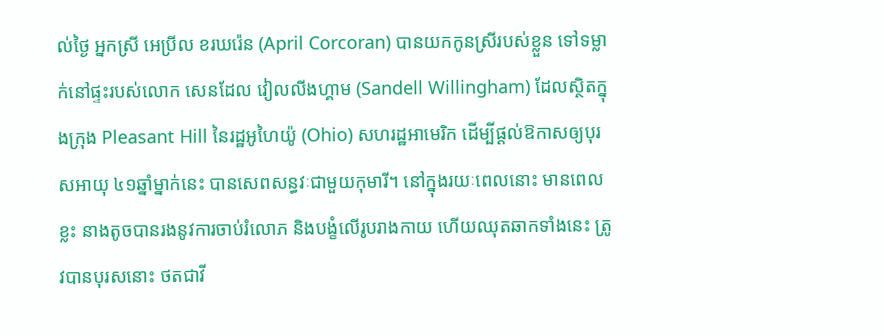ល់ថ្ងៃ អ្នកស្រី អេប្រីល ខរឃរ៉េន (April Corcoran) បានយកកូនស្រីរបស់ខ្លួន ទៅទម្លាក់នៅផ្ទះរបស់លោក សេនដែល វៀលលីងហ្គាម (Sandell Willingham) ដែលស្ថិតក្នុងក្រុង Pleasant Hill នៃរដ្ឋអូហៃយ៉ូ (Ohio) សហរដ្ឋអាមេរិក ដើម្បីផ្ដល់ឱកាសឲ្យបុរសអាយុ ៤១ឆ្នាំម្នាក់នេះ បានសេពសន្ធវៈជាមួយកុមារី។ នៅក្នុងរយៈពេលនោះ មានពេលខ្លះ នាងតូចបានរងនូវការចាប់រំលោភ និងបង្ខំលើរូបរាងកាយ ហើយឈុតឆាកទាំងនេះ ត្រូវបានបុរសនោះ ថតជាវី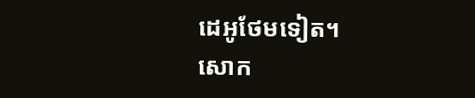ដេអូថែមទៀត។
សោក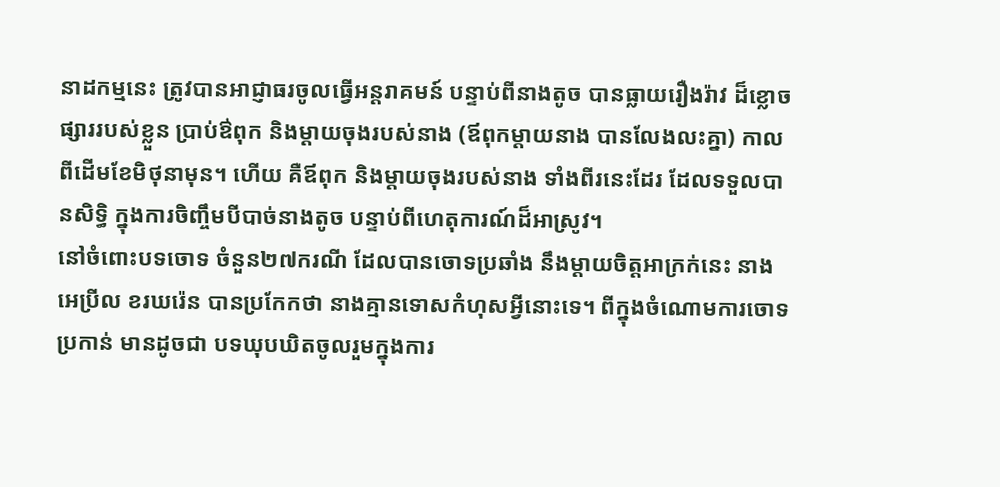នាដកម្មនេះ ត្រូវបានអាជ្ញាធរចូលធ្វើអន្តរាគមន៍ បន្ទាប់ពីនាងតូច បានធ្លាយរឿងរ៉ាវ ដ៏ខ្លោចផ្សាររបស់ខ្លួន ប្រាប់ឳពុក និងម្ដាយចុងរបស់នាង (ឪពុកម្ដាយនាង បានលែងលះគ្នា) កាលពីដើមខែមិថុនាមុន។ ហើយ គឺឪពុក និងម្ដាយចុងរបស់នាង ទាំងពីរនេះដែរ ដែលទទួលបានសិទ្ធិ ក្នុងការចិញ្ចឹមបីបាច់នាងតូច បន្ទាប់ពីហេតុការណ៍ដ៏អាស្រូវ។
នៅចំពោះបទចោទ ចំនួន២៧ករណី ដែលបានចោទប្រឆាំង នឹងម្ដាយចិត្តអាក្រក់នេះ នាង អេប្រីល ខរឃរ៉េន បានប្រកែកថា នាងគ្មានទោសកំហុសអ្វីនោះទេ។ ពីក្នុងចំណោមការចោទប្រកាន់ មានដូចជា បទឃុបឃិតចូលរួមក្នុងការ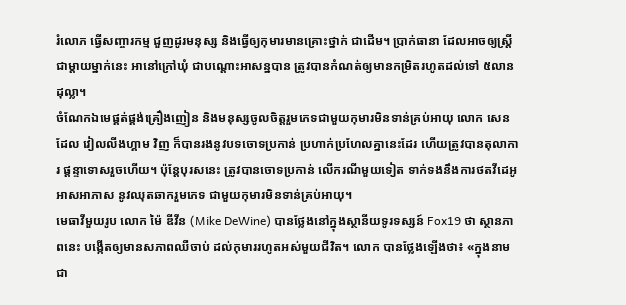រំលោភ ធ្វើសញ្ចារកម្ម ជួញដូរមនុស្ស និងធ្វើឲ្យកុមារមានគ្រោះថ្នាក់ ជាដើម។ ប្រាក់ធានា ដែលអាចឲ្យស្ត្រីជាម្ដាយម្នាក់នេះ អានៅក្រៅឃុំ ជាបណ្ដោះអាសន្នបាន ត្រូវបានកំណត់ឲ្យមានកម្រិតរហូតដល់ទៅ ៥លានដុល្លា។
ចំណែកឯមេផ្គត់ផ្គង់គ្រឿងញៀន និងមនុស្សចូលចិត្តរួមភេទជាមួយកុមារមិនទាន់គ្រប់អាយុ លោក សេនដែល វៀលលីងហ្គាម វិញ ក៏បានរងនូវបទចោទប្រកាន់ ប្រហាក់ប្រហែលគ្នានេះដែរ ហើយត្រូវបានតុលាការ ផ្ដន្ទាទោសរួចហើយ។ ប៉ុន្តែបុរសនេះ ត្រូវបានចោទប្រកាន់ លើករណីមួយទៀត ទាក់ទងនឹងការថតវីដេអូ អាសអាភាស នូវឈុតឆាករួមភេទ ជាមួយកុមារមិនទាន់គ្រប់អាយុ។
មេធាវីមួយរូប លោក ម៉ៃ ឌីវីន (Mike DeWine) បានថ្លែងនៅក្នុងស្ថានីយទូរទស្សន៍ Fox19 ថា ស្ថានភាពនេះ បង្កើតឲ្យមានសភាពឈឺចាប់ ដល់កុមាររហូតអស់មួយជីវិត។ លោក បានថ្លែងឡើងថា៖ «ក្នុងនាមជា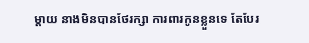ម្ដាយ នាងមិនបានថែរក្សា ការពារកូនខ្លួនទេ តែបែរ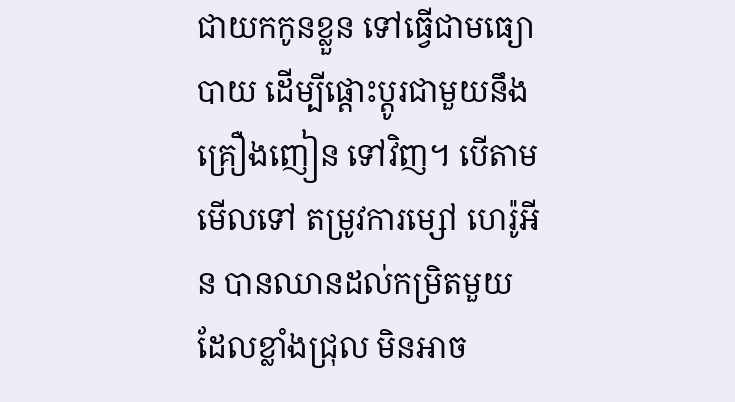ជាយកកូនខ្លួន ទៅធ្វើជាមធ្យោបាយ ដើម្បីផ្ដោះប្ដូរជាមួយនឹងគ្រឿងញៀន ទៅវិញ។ បើតាមមើលទៅ តម្រូវការម្សៅ ហេរ៉ូអីន បានឈានដល់កម្រិតមួយ ដែលខ្លាំងជ្រុល មិនអាច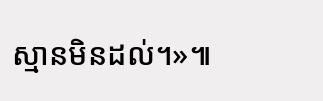ស្មានមិនដល់។»៕